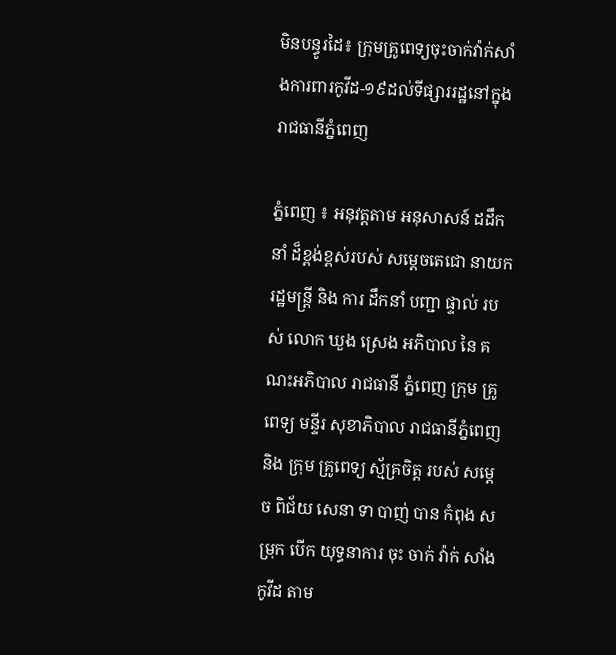មិនបន្ធូរដៃ៖ ក្រុមគ្រូពេទ្យចុះចាក់វ៉ាក់សាំងការពារកូវីដ-១៩ដល់ទីផ្សាររដ្ឋនៅក្នុងរាជធានីភ្នំពេញ

ភ្នំពេញ ៖ អនុវត្តតាម អនុសាសន៍ ដដឹកនាំ ដ៏ខ្ពង់ខ្ពស់របស់ សម្តេចតេជោ នាយក រដ្ឋមន្ត្រី និង ការ ដឹកនាំ បញ្ជា ផ្ទាល់ របស់ លោក ឃួង ស្រេង អភិបាល នៃ គណះអភិបាល រាជធានី ភ្នំពេញ ក្រុម គ្រូពេទ្យ មន្ទីរ សុខាភិបាល រាជធានីភ្នំពេញ និង ក្រុម គ្រូពេទ្យ ស្ម័គ្រចិត្ត របស់ សម្ដេច ពិជ័យ សេនា ទា បាញ់ បាន កំពុង សម្រុក បេីក យុទ្ធនាការ ចុះ ចាក់ វ៉ាក់ សាំង កូវីដ តាម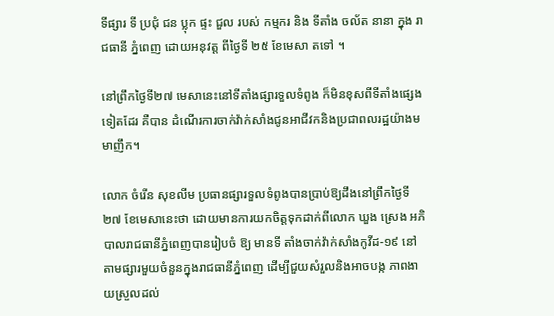ទីផ្សារ ទី ប្រជុំ ជន ប្លុក ផ្ទះ ជួល របស់ កម្មករ និង ទីតាំង ចល័ត នានា ក្នុង រាជធានី ភ្នំពេញ ដោយអនុវត្ត ពីថ្ងៃទី ២៥ ខែមេសា តទៅ ។

នៅព្រឹកថ្ងៃទី២៧ មេសានេះនៅទីតាំងផ្សារទួលទំពូង ក៏មិនខុសពីទីតាំងផ្សេងទៀតដែរ គឺបាន ដំណើរការចាក់វ៉ាក់សាំងជូនអាជីវកនិងប្រជាពលរដ្ឋយ៉ាងមមាញឹក។

លោក ចំរើន សុខលីម ប្រធានផ្សារទួលទំពូងបានប្រាប់ឱ្យដឹងនៅព្រឹកថ្ងៃទី២៧ ខែមេសានេះថា ដោយមានការយកចិត្តទុកដាក់ពីលោក ឃួង ស្រេង អភិបាលរាជធានីភ្នំពេញបានរៀបចំ ឱ្យ មានទី តាំងចាក់វ៉ាក់សាំងកូវីដ-១៩ នៅតាមផ្សារមួយចំនួនក្នុងរាជធានីភ្នំពេញ ដើម្បីជួយសំរួលនិងអាចបង្ក ភាពងាយស្រួលដល់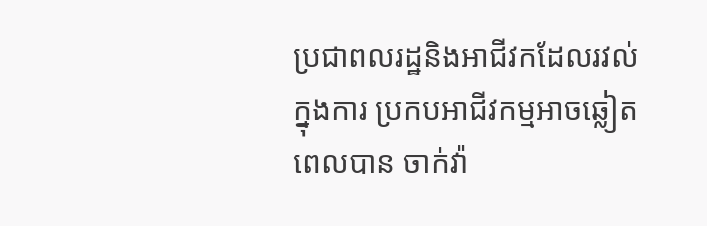ប្រជាពលរដ្ឋនិងអាជីវកដែលរវល់ក្នុងការ ប្រកបអាជីវកម្មអាចឆ្លៀតពេលបាន ចាក់វ៉ា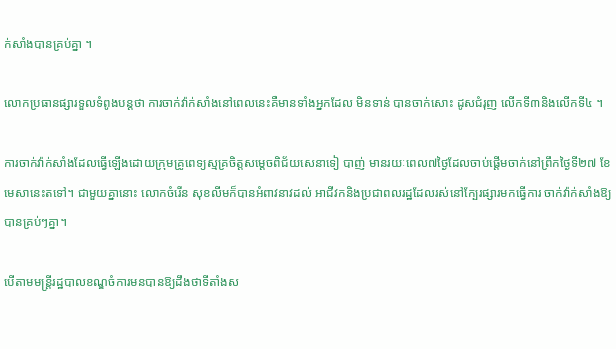ក់សាំងបានគ្រប់គ្នា ។

លោកប្រធានផ្សារទួលទំពូងបន្តថា ការចាក់វ៉ាក់សាំងនៅពេលនេះគឺមានទាំងអ្នកដែល មិនទាន់ បានចាក់សោះ ដូសជំរុញ លើកទី៣និងលើកទី៤ ។

ការចាក់វ៉ាក់សាំងដែលធ្វើឡើងដោយក្រុមគ្រូពេទ្យស្មគ្រចិត្តសម្តេចពិជ័យសេនាទៀ បាញ់ មានរយៈពេល៧ថ្ងៃដែលចាប់ផ្តើមចាក់នៅព្រឹកថ្ងៃទី២៧ ខែមេសានេះតទៅ។ ជាមួយគ្នានោះ លោកចំរើន សុខលីមក៏បានអំពាវនាវដល់ អាជីវកនិងប្រជាពលរដ្ឋដែលរស់នៅក្បែរផ្សារមកធ្វើការ ចាក់វ៉ាក់សាំងឱ្យបានគ្រប់ៗគ្នា។

បើតាមមន្ត្រីរដ្ឋបាលខណ្ឌចំការមនបានឱ្យដឹងថាទីតាំងស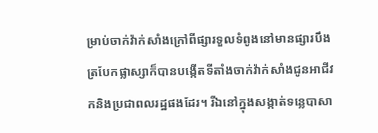ម្រាប់ចាក់វ៉ាក់សាំងក្រៅពីផ្សារទួលទំពូងនៅមានផ្សារបឹងត្របែកផ្លាស្សាក៏បានបង្កើតទីតាំងចាក់វ៉ាក់សាំងជូនអាជីវកនិងប្រជាពលរដ្ឋផងដែរ។ រីឯនៅក្នុងសង្កាត់ទន្លេបាសា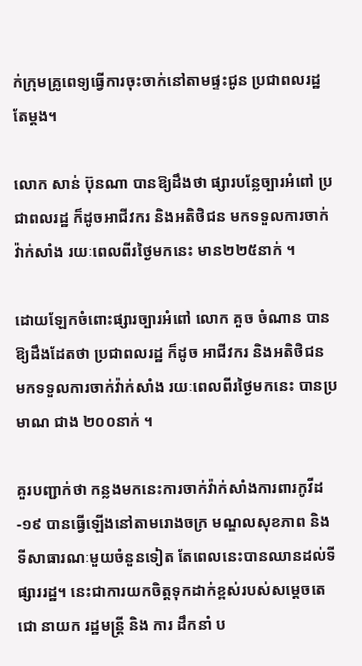ក់ក្រុមគ្រូពេទ្យធ្វើការចុះចាក់នៅតាមផ្ទះជូន ប្រជាពលរដ្ឋតែម្តង។

លោក សាន់ ប៊ុនណា បានឱ្យដឹងថា ផ្សារបន្លែច្បារអំពៅ ប្រជាពលរដ្ឋ ក៏ដូចអាជីវករ និងអតិថិជន មកទទួលការចាក់វ៉ាក់សាំង រយៈពេលពីរថ្ងៃមកនេះ មាន២២៥នាក់ ។

ដោយឡែកចំពោះផ្សារច្បារអំពៅ លោក គួច ចំណាន បានឱ្យដឹងដែតថា ប្រជាពលរដ្ឋ ក៏ដូច អាជីវករ និងអតិថិជន មកទទួលការចាក់វ៉ាក់សាំង រយៈពេលពីរថ្ងៃមកនេះ បានប្រមាណ ជាង ២០០នាក់ ។

គួរបញ្ជាក់ថា កន្លងមកនេះការចាក់វ៉ាក់សាំងការពារកូវីដ-១៩ បានធ្វើឡើងនៅតាមរោងចក្រ មណ្ឌលសុខភាព និងទីសាធារណៈមួយចំនួនទៀត តែពេលនេះបានឈានដល់ទីផ្សាររដ្ឋ។ នេះជាការយកចិត្តទុកដាក់ខ្ពស់របស់សម្តេចតេជោ នាយក រដ្ឋមន្ត្រី និង ការ ដឹកនាំ ប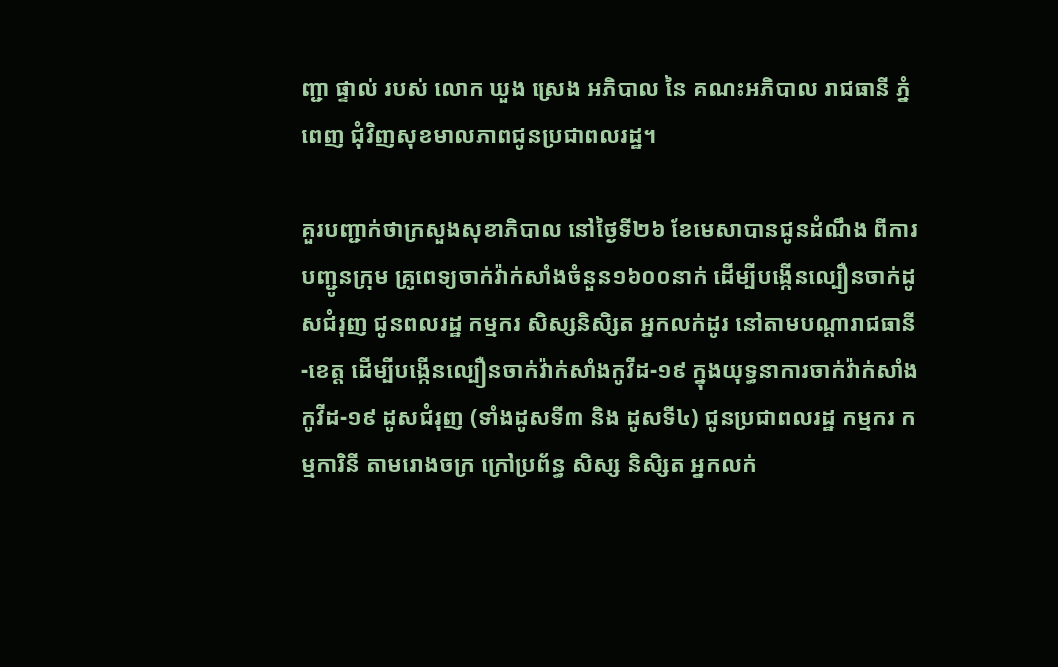ញ្ជា ផ្ទាល់ របស់ លោក ឃួង ស្រេង អភិបាល នៃ គណះអភិបាល រាជធានី ភ្នំពេញ ជុំវិញសុខមាលភាពជូនប្រជាពលរដ្ឋ។

គួរបញ្ជាក់ថាក្រសួងសុខាភិបាល នៅថ្ងៃទី២៦ ខែមេសាបានជូនដំណឹង ពីការបញ្ជូនក្រុម គ្រូពេទ្យចាក់វ៉ាក់សាំងចំនួន១៦០០នាក់ ដើម្បីបង្កើនល្បឿនចាក់ដូសជំរុញ ជូនពលរដ្ឋ កម្មករ សិស្សនិសិ្សត អ្នកលក់ដូរ នៅតាមបណ្តារាជធានី-ខេត្ត ដើម្បីបង្កើនល្បឿនចាក់វ៉ាក់សាំងកូវីដ-១៩ ក្នុងយុទ្ធនាការចាក់វ៉ាក់សាំងកូវីដ-១៩ ដូសជំរុញ (ទាំងដូសទី៣ និង ដូសទី៤) ជូនប្រជាពលរដ្ឋ កម្មករ កម្មការិនី តាមរោងចក្រ ក្រៅប្រព័ន្ធ សិស្ស និសិ្សត អ្នកលក់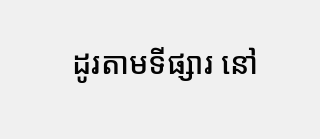ដូរតាមទីផ្សារ នៅ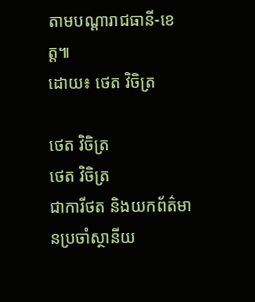តាមបណ្ដារាជធានី-ខេត្ត៕
ដោយ៖ ថេត វិចិត្រ

ថេត វិចិត្រ
ថេត វិចិត្រ
ជាការីថត និងយកព័ត៌មានប្រចាំស្ថានីយ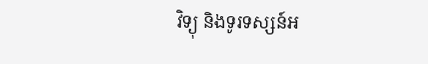វិទ្យុ និងទូរទស្សន៍អ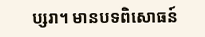ប្សរា។ មានបទពិសោធន៍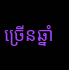ច្រើនឆ្នាំ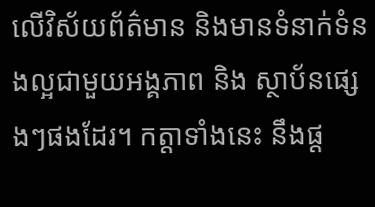លើវិស័យព័ត៌មាន និងមានទំនាក់ទំនងល្អជាមួយអង្គភាព និង ស្ថាប័នផ្សេងៗផងដែរ។ កត្តាទាំងនេះ នឹងផ្ដ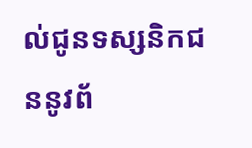ល់ជូនទស្សនិកជននូវព័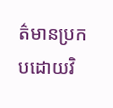ត៌មានប្រកបដោយវិ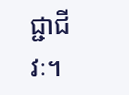ជ្ជាជីវៈ។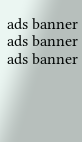ads banner
ads banner
ads banner